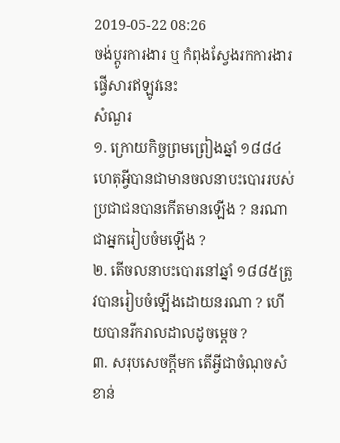2019-05-22 08:26
ចង់ប្តូរការងារ ឬ កំពុងស្វែងរកការងារ ផ្វើសារឥឡូវនេះ
សំណួរ
១. ក្រោយកិច្ចព្រមព្រៀងឆ្នាំ ១៨៨៤ ហេតុអ្វីបានជាមានចលនាបះបោររបស់ប្រជាជនបានកើតមានឡើង ? នរណាជាអ្នករៀបចំមឡើង ?
២. តើចលនាបះបោរនៅឆ្នាំ ១៨៨៥ត្រូវបានរៀបចំឡើងដោយនរណា ? ហើយបានរីករាលដាលដូចម្តេច ?
៣. សរុបសេចក្តីមក តើអ្វីជាចំណុចសំខាន់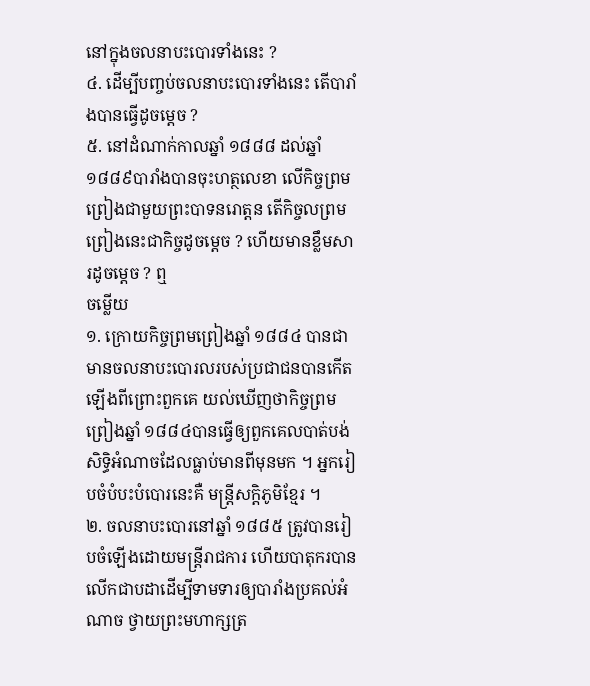នៅក្នុងចលនាបះបោរទាំងនេះ ?
៤. ដើម្បីបញ្ចប់ចលនាបះបោរទាំងនេះ តើបារាំងបានធ្វើដូចម្តេច ?
៥. នៅដំណាក់កាលឆ្នាំ ១៨៨៨ ដល់ឆ្នាំ ១៨៨៩បារាំងបានចុះហត្ថលេខា លើកិច្ចព្រមព្រៀងជាមួយព្រះបាទនរោត្តន តើកិច្ចលព្រមព្រៀងនេះជាកិច្ចដូចម្តេច ? ហើយមានខ្លឹមសារដូចម្តេច ? ឮ
ចម្លើយ
១. ក្រោយកិច្ចព្រមព្រៀងឆ្នាំ ១៨៨៤ បានជាមានចលនាបះបោរលរបស់ប្រជាជនបានកើតឡើងពីព្រោះពួកគេ យល់ឃើញថាកិច្ចព្រមព្រៀងឆ្នាំ ១៨៨៤បានធ្វើឲ្យពួកគេលបាត់បង់សិទ្ធិអំណាចដែលធ្លាប់មានពីមុនមក ។ អ្នករៀបចំបំបះបំបោរនេះគឺ មន្រ្តីសក្តិភូមិខ្មែរ ។
២. ចលនាបះបោរនៅឆ្នាំ ១៨៨៥ ត្រូវបានរៀបចំឡើងដោយមន្រ្តីរាជការ ហើយបាតុករបានលើកជាបដាដើម្បីទាមទារឲ្យបារាំងប្រគល់អំណាច ថ្វាយព្រះមហាក្សត្រ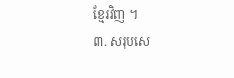ខ្មែរវិញ ។
៣. សរុបសេ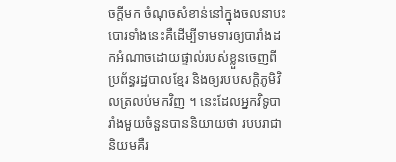ចក្តីមក ចំណុចសំខាន់នៅក្នុងចលនាបះបោរទាំងនេះគឺដើម្បីទាមទារឲ្យបារាំងដកអំណាចដោយផ្ទាល់របស់ខ្លួនចេញពីប្រព័ន្ធរដ្ឋបាលខ្មែរ និងឲ្យរបបសក្តិភូមិវិលត្រលប់មកវិញ ។ នេះដែលអ្នកវិទូបារាំងមួយចំនួនបាននិយាយថា របបរាជានិយមគឺរ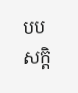បបសក្តិ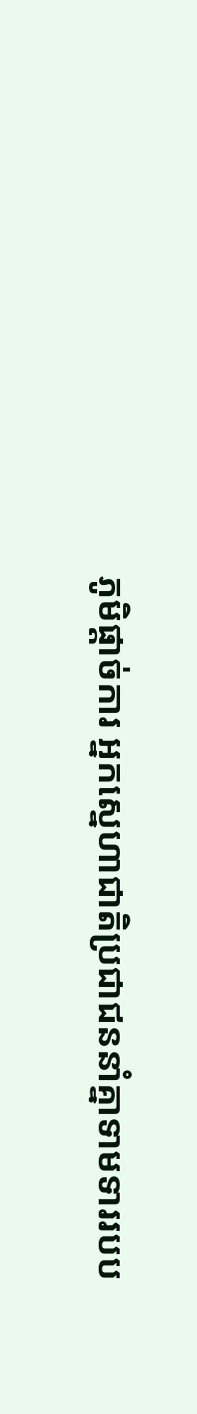ភូមិផ្តាច់ការ អ្នកស្នេហាជាតិប្រជាជននាំគ្នាទាមទាររបប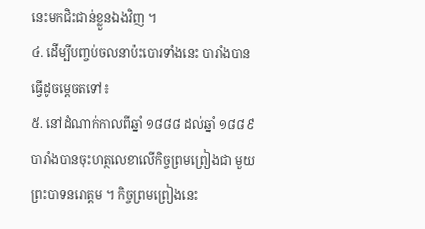នេះមកជិះជាន់ខ្លួនឯងវិញ ។
៤. ដើម្បីបញ្ចប់ចលនាប៉ះបោរទាំងនេះ បារាំងបានធ្វើដូចម្តេចតទៅ៖
៥. នៅដំណាក់កាលពីឆ្នាំ ១៨៨៨ ដល់ឆ្នាំ ១៨៨៩បារាំងបានចុះហត្ថលេខាលើកិច្ចព្រមព្រៀងជា មួយព្រះបាទនរោត្តម ។ កិច្ចព្រមព្រៀងនេះ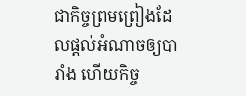ជាកិច្ចព្រមព្រៀងដែលផ្តល់អំណាចឲ្យបារាំង ហើយកិច្ច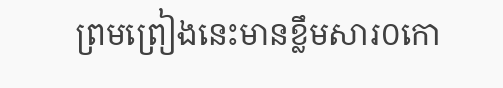ព្រមព្រៀងនេះមានខ្លឹមសារ០កោ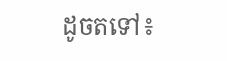ដូចតទៅ៖